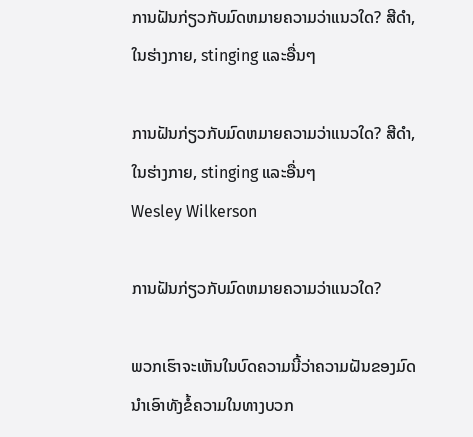ການຝັນກ່ຽວກັບມົດຫມາຍຄວາມວ່າແນວໃດ? ສີດໍາ, ໃນຮ່າງກາຍ, stinging ແລະອື່ນໆ

ການຝັນກ່ຽວກັບມົດຫມາຍຄວາມວ່າແນວໃດ? ສີດໍາ, ໃນຮ່າງກາຍ, stinging ແລະອື່ນໆ
Wesley Wilkerson

ການຝັນກ່ຽວກັບມົດຫມາຍຄວາມວ່າແນວໃດ?

ພວກເຮົາຈະເຫັນໃນບົດຄວາມນີ້ວ່າຄວາມຝັນຂອງມົດນໍາເອົາທັງຂໍ້ຄວາມໃນທາງບວກ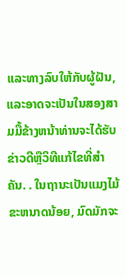ແລະທາງລົບໃຫ້ກັບຜູ້ຝັນ, ແລະອາດຈະເປັນໃນສອງສາມມື້ຂ້າງຫນ້າທ່ານຈະໄດ້ຮັບຂ່າວດີຫຼືວິທີແກ້ໄຂທີ່ສໍາຄັນ. . ໃນຖານະເປັນແມງໄມ້ຂະຫນາດນ້ອຍ, ມົດມັກຈະ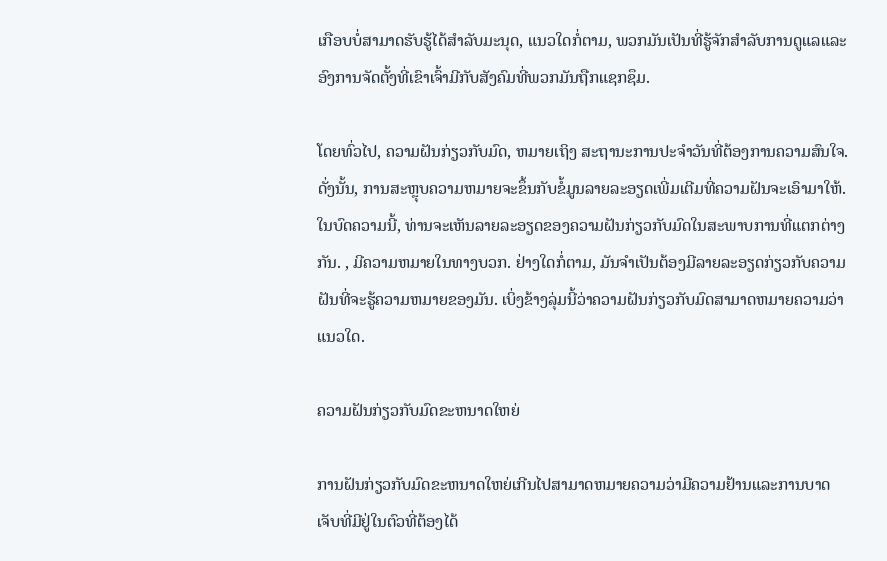ເກືອບບໍ່ສາມາດຮັບຮູ້ໄດ້ສໍາລັບມະນຸດ, ແນວໃດກໍ່ຕາມ, ພວກມັນເປັນທີ່ຮູ້ຈັກສໍາລັບການດູແລແລະອົງການຈັດຕັ້ງທີ່ເຂົາເຈົ້າມີກັບສັງຄົມທີ່ພວກມັນຖືກແຊກຊຶມ.

ໂດຍທົ່ວໄປ, ຄວາມຝັນກ່ຽວກັບມົດ, ຫມາຍເຖິງ ສະຖານະການປະຈໍາວັນທີ່ຕ້ອງການຄວາມສົນໃຈ. ດັ່ງນັ້ນ, ການສະຫຼຸບຄວາມຫມາຍຈະຂຶ້ນກັບຂໍ້ມູນລາຍລະອຽດເພີ່ມເຕີມທີ່ຄວາມຝັນຈະເອົາມາໃຫ້. ໃນບົດຄວາມນີ້, ທ່ານຈະເຫັນລາຍລະອຽດຂອງຄວາມຝັນກ່ຽວກັບມົດໃນສະພາບການທີ່ແຕກຕ່າງກັນ. , ມີຄວາມຫມາຍໃນທາງບວກ. ຢ່າງໃດກໍ່ຕາມ, ມັນຈໍາເປັນຕ້ອງມີລາຍລະອຽດກ່ຽວກັບຄວາມຝັນທີ່ຈະຮູ້ຄວາມຫມາຍຂອງມັນ. ເບິ່ງຂ້າງລຸ່ມນີ້ວ່າຄວາມຝັນກ່ຽວກັບມົດສາມາດຫມາຍຄວາມວ່າແນວໃດ.

ຄວາມຝັນກ່ຽວກັບມົດຂະຫນາດໃຫຍ່

ການຝັນກ່ຽວກັບມົດຂະຫນາດໃຫຍ່ເກີນໄປສາມາດຫມາຍຄວາມວ່າມີຄວາມຢ້ານແລະການບາດເຈັບທີ່ມີຢູ່ໃນຕົວທີ່ຕ້ອງໄດ້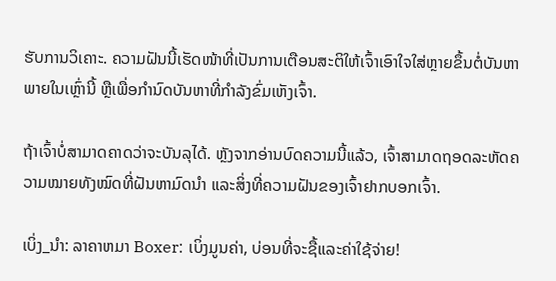ຮັບການວິເຄາະ. ຄວາມຝັນນີ້ເຮັດໜ້າທີ່ເປັນການເຕືອນສະຕິໃຫ້ເຈົ້າເອົາໃຈໃສ່ຫຼາຍຂຶ້ນຕໍ່ບັນຫາພາຍໃນເຫຼົ່ານີ້ ຫຼືເພື່ອກໍານົດບັນຫາທີ່ກໍາລັງຂົ່ມເຫັງເຈົ້າ.

ຖ້າເຈົ້າບໍ່ສາມາດຄາດວ່າຈະບັນລຸໄດ້. ຫຼັງຈາກອ່ານບົດຄວາມນີ້ແລ້ວ, ເຈົ້າສາມາດຖອດລະຫັດຄວາມໝາຍທັງໝົດທີ່ຝັນຫາມົດນໍາ ແລະສິ່ງທີ່ຄວາມຝັນຂອງເຈົ້າຢາກບອກເຈົ້າ.

ເບິ່ງ_ນຳ: ລາຄາຫມາ Boxer: ເບິ່ງມູນຄ່າ, ບ່ອນທີ່ຈະຊື້ແລະຄ່າໃຊ້ຈ່າຍ!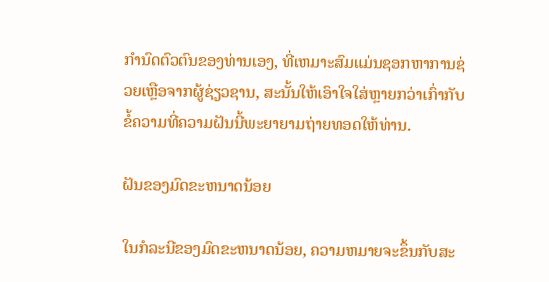ກໍານົດຕົວຕົນຂອງທ່ານເອງ, ທີ່ເຫມາະສົມແມ່ນຊອກຫາການຊ່ວຍເຫຼືອຈາກຜູ້ຊ່ຽວຊານ, ສະນັ້ນໃຫ້ເອົາໃຈໃສ່ຫຼາຍກວ່າເກົ່າກັບຂໍ້ຄວາມທີ່ຄວາມຝັນນີ້ພະຍາຍາມຖ່າຍທອດໃຫ້ທ່ານ.

ຝັນຂອງມົດຂະຫນາດນ້ອຍ

ໃນກໍລະນີຂອງມົດຂະຫນາດນ້ອຍ, ຄວາມຫມາຍຈະຂຶ້ນກັບສະ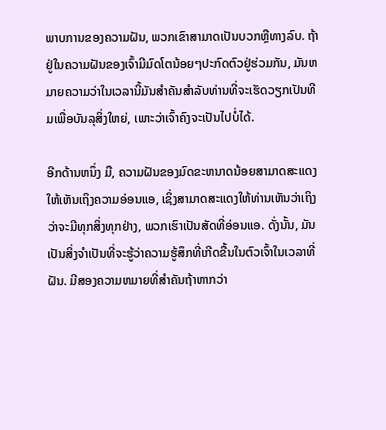ພາບການຂອງຄວາມຝັນ, ພວກເຂົາສາມາດເປັນບວກຫຼືທາງລົບ. ຖ້າຢູ່ໃນຄວາມຝັນຂອງເຈົ້າມີມົດໂຕນ້ອຍໆປະກົດຕົວຢູ່ຮ່ວມກັນ, ມັນຫມາຍຄວາມວ່າໃນເວລານີ້ມັນສໍາຄັນສໍາລັບທ່ານທີ່ຈະເຮັດວຽກເປັນທີມເພື່ອບັນລຸສິ່ງໃຫຍ່, ເພາະວ່າເຈົ້າຄົງຈະເປັນໄປບໍ່ໄດ້.

ອີກດ້ານຫນຶ່ງ ມື, ຄວາມຝັນຂອງມົດຂະຫນາດນ້ອຍສາມາດສະແດງໃຫ້ເຫັນເຖິງຄວາມອ່ອນແອ, ເຊິ່ງສາມາດສະແດງໃຫ້ທ່ານເຫັນວ່າເຖິງວ່າຈະມີທຸກສິ່ງທຸກຢ່າງ, ພວກເຮົາເປັນສັດທີ່ອ່ອນແອ. ດັ່ງນັ້ນ, ມັນເປັນສິ່ງຈໍາເປັນທີ່ຈະຮູ້ວ່າຄວາມຮູ້ສຶກທີ່ເກີດຂື້ນໃນຕົວເຈົ້າໃນເວລາທີ່ຝັນ. ມີສອງຄວາມຫມາຍທີ່ສໍາຄັນຖ້າຫາກວ່າ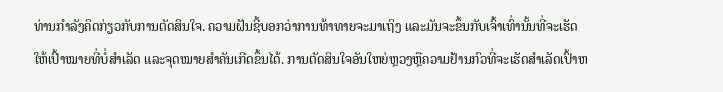ທ່ານກໍາລັງຄິດກ່ຽວກັບການຕັດສິນໃຈ. ຄວາມຝັນຊີ້ບອກວ່າການທ້າທາຍຈະມາເຖິງ ແລະມັນຈະຂຶ້ນກັບເຈົ້າເທົ່ານັ້ນທີ່ຈະເຮັດໃຫ້ເປົ້າໝາຍທີ່ບໍ່ສຳເລັດ ແລະຈຸດໝາຍສຳຄັນເກີດຂຶ້ນໄດ້. ການຕັດສິນໃຈອັນໃຫຍ່ຫຼວງຫຼືຄວາມຢ້ານກົວທີ່ຈະເຮັດສໍາເລັດເປົ້າຫ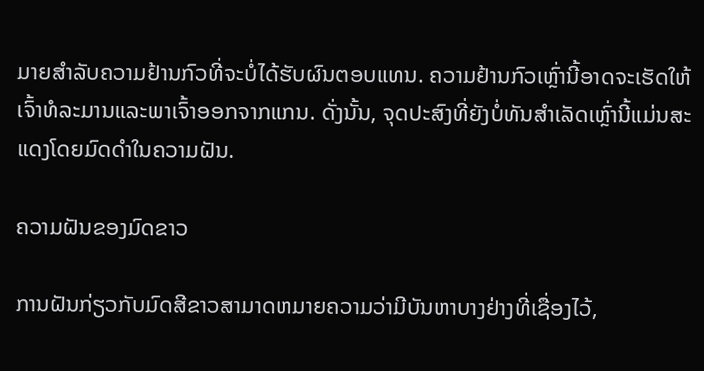ມາຍສໍາລັບຄວາມຢ້ານກົວທີ່ຈະບໍ່ໄດ້ຮັບຜົນຕອບແທນ. ຄວາມຢ້ານກົວເຫຼົ່ານີ້ອາດຈະເຮັດໃຫ້ເຈົ້າທໍລະມານແລະພາເຈົ້າອອກຈາກແກນ. ດັ່ງນັ້ນ, ຈຸດປະສົງທີ່ຍັງບໍ່ທັນສຳເລັດເຫຼົ່ານີ້ແມ່ນສະແດງໂດຍມົດດຳໃນຄວາມຝັນ.

ຄວາມຝັນຂອງມົດຂາວ

ການຝັນກ່ຽວກັບມົດສີຂາວສາມາດຫມາຍຄວາມວ່າມີບັນຫາບາງຢ່າງທີ່ເຊື່ອງໄວ້,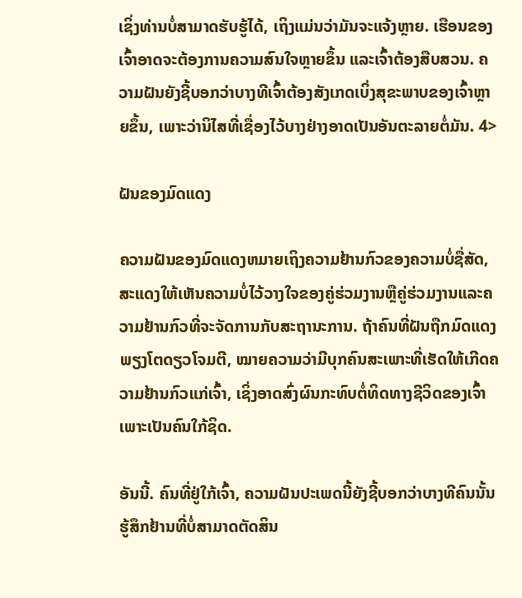ເຊິ່ງທ່ານບໍ່ສາມາດຮັບຮູ້ໄດ້, ເຖິງແມ່ນວ່າມັນຈະແຈ້ງຫຼາຍ. ເຮືອນຂອງເຈົ້າອາດຈະຕ້ອງການຄວາມສົນໃຈຫຼາຍຂຶ້ນ ແລະເຈົ້າຕ້ອງສືບສວນ. ຄວາມຝັນຍັງຊີ້ບອກວ່າບາງທີເຈົ້າຕ້ອງສັງເກດເບິ່ງສຸຂະພາບຂອງເຈົ້າຫຼາຍຂຶ້ນ, ເພາະວ່ານິໄສທີ່ເຊື່ອງໄວ້ບາງຢ່າງອາດເປັນອັນຕະລາຍຕໍ່ມັນ. 4>

ຝັນຂອງມົດແດງ

ຄວາມຝັນຂອງມົດແດງຫມາຍເຖິງຄວາມຢ້ານກົວຂອງຄວາມບໍ່ຊື່ສັດ, ສະແດງໃຫ້ເຫັນຄວາມບໍ່ໄວ້ວາງໃຈຂອງຄູ່ຮ່ວມງານຫຼືຄູ່ຮ່ວມງານແລະຄວາມຢ້ານກົວທີ່ຈະຈັດການກັບສະຖານະການ. ຖ້າຄົນທີ່ຝັນຖືກມົດແດງພຽງໂຕດຽວໂຈມຕີ, ໝາຍຄວາມວ່າມີບຸກຄົນສະເພາະທີ່ເຮັດໃຫ້ເກີດຄວາມຢ້ານກົວແກ່ເຈົ້າ, ເຊິ່ງອາດສົ່ງຜົນກະທົບຕໍ່ທິດທາງຊີວິດຂອງເຈົ້າ ເພາະເປັນຄົນໃກ້ຊິດ.

ອັນນີ້. ຄົນທີ່ຢູ່ໃກ້ເຈົ້າ, ຄວາມຝັນປະເພດນີ້ຍັງຊີ້ບອກວ່າບາງທີຄົນນັ້ນຮູ້ສຶກຢ້ານທີ່ບໍ່ສາມາດຕັດສິນ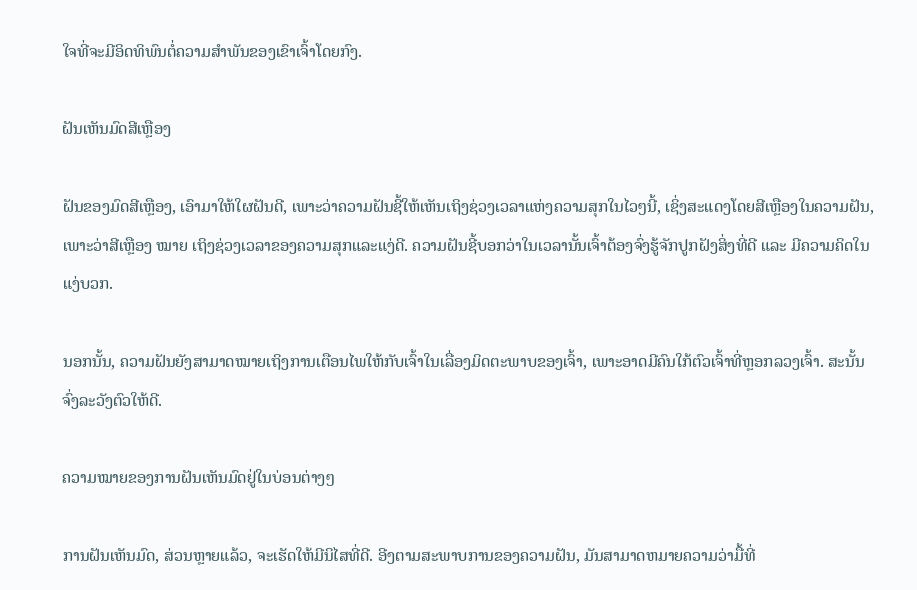ໃຈທີ່ຈະມີອິດທິພົນຕໍ່ຄວາມສໍາພັນຂອງເຂົາເຈົ້າໂດຍກົງ.

ຝັນເຫັນມົດສີເຫຼືອງ

ຝັນຂອງມົດສີເຫຼືອງ, ເອົາມາໃຫ້ໃຜຝັນດີ, ເພາະວ່າຄວາມຝັນຊີ້ໃຫ້ເຫັນເຖິງຊ່ວງເວລາແຫ່ງຄວາມສຸກໃນໄວໆນີ້, ເຊິ່ງສະແດງໂດຍສີເຫຼືອງໃນຄວາມຝັນ, ເພາະວ່າສີເຫຼືອງ ໝາຍ ເຖິງຊ່ວງເວລາຂອງຄວາມສຸກແລະແງ່ດີ. ຄວາມຝັນຊີ້ບອກວ່າໃນເວລານັ້ນເຈົ້າຕ້ອງຈົ່ງຮູ້ຈັກປູກຝັງສິ່ງທີ່ດີ ແລະ ມີຄວາມຄິດໃນແງ່ບວກ.

ນອກນັ້ນ, ຄວາມຝັນຍັງສາມາດໝາຍເຖິງການເຕືອນໄພໃຫ້ກັບເຈົ້າໃນເລື່ອງມິດຕະພາບຂອງເຈົ້າ, ເພາະອາດມີຄົນໃກ້ຕົວເຈົ້າທີ່ຫຼອກລວງເຈົ້າ. ສະນັ້ນ ຈົ່ງລະວັງຕົວໃຫ້ດີ.

ຄວາມໝາຍຂອງການຝັນເຫັນມົດຢູ່ໃນບ່ອນຕ່າງໆ

ການຝັນເຫັນມົດ, ສ່ວນຫຼາຍແລ້ວ, ຈະເຮັດໃຫ້ມີນິໄສທີ່ດີ. ອີງຕາມສະພາບການຂອງຄວາມຝັນ, ມັນສາມາດຫມາຍຄວາມວ່າມື້ທີ່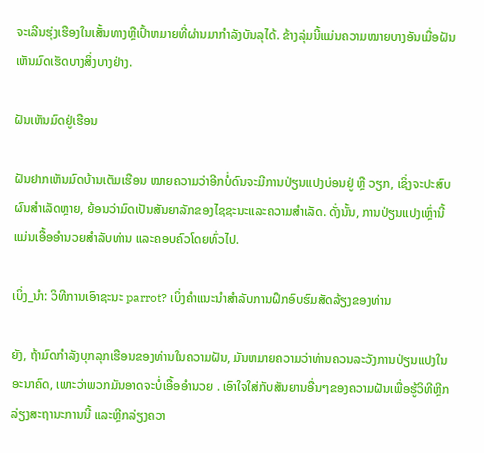ຈະເລີນຮຸ່ງເຮືອງໃນເສັ້ນທາງຫຼືເປົ້າຫມາຍທີ່ຜ່ານມາກໍາລັງບັນລຸໄດ້. ຂ້າງລຸ່ມນີ້ແມ່ນຄວາມໝາຍບາງອັນເມື່ອຝັນເຫັນມົດເຮັດບາງສິ່ງບາງຢ່າງ.

ຝັນເຫັນມົດຢູ່ເຮືອນ

ຝັນຢາກເຫັນມົດບ້ານເຕັມເຮືອນ ໝາຍຄວາມວ່າອີກບໍ່ດົນຈະມີການປ່ຽນແປງບ່ອນຢູ່ ຫຼື ວຽກ, ເຊິ່ງຈະປະສົບຜົນສໍາເລັດຫຼາຍ, ຍ້ອນວ່າມົດເປັນສັນຍາລັກຂອງໄຊຊະນະແລະຄວາມສໍາເລັດ. ດັ່ງນັ້ນ, ການປ່ຽນແປງເຫຼົ່ານີ້ແມ່ນເອື້ອອໍານວຍສໍາລັບທ່ານ ແລະຄອບຄົວໂດຍທົ່ວໄປ.

ເບິ່ງ_ນຳ: ວິທີການເອົາຊະນະ parrot? ເບິ່ງຄໍາແນະນໍາສໍາລັບການຝຶກອົບຮົມສັດລ້ຽງຂອງທ່ານ

ຍັງ, ຖ້າມົດກໍາລັງບຸກລຸກເຮືອນຂອງທ່ານໃນຄວາມຝັນ, ມັນຫມາຍຄວາມວ່າທ່ານຄວນລະວັງການປ່ຽນແປງໃນອະນາຄົດ, ເພາະວ່າພວກມັນອາດຈະບໍ່ເອື້ອອໍານວຍ . ເອົາໃຈໃສ່ກັບສັນຍານອື່ນໆຂອງຄວາມຝັນເພື່ອຮູ້ວິທີຫຼີກລ່ຽງສະຖານະການນີ້ ແລະຫຼີກລ່ຽງຄວາ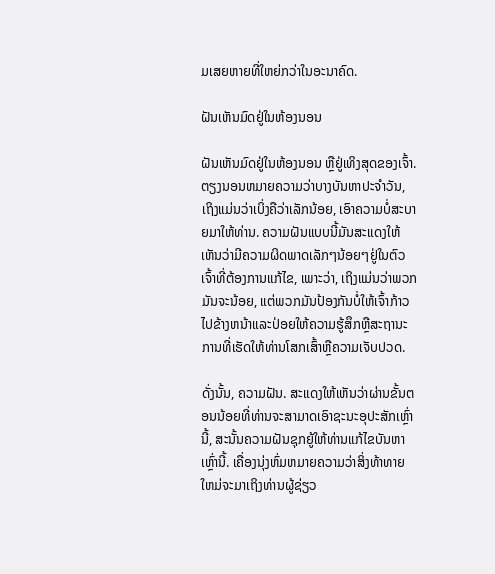ມເສຍຫາຍທີ່ໃຫຍ່ກວ່າໃນອະນາຄົດ.

ຝັນເຫັນມົດຢູ່ໃນຫ້ອງນອນ

ຝັນເຫັນມົດຢູ່ໃນຫ້ອງນອນ ຫຼືຢູ່ເທິງສຸດຂອງເຈົ້າ. ຕຽງນອນຫມາຍຄວາມວ່າບາງບັນຫາປະຈໍາວັນ, ເຖິງແມ່ນວ່າເບິ່ງຄືວ່າເລັກນ້ອຍ, ເອົາຄວາມບໍ່ສະບາຍມາໃຫ້ທ່ານ. ຄວາມຝັນແບບນີ້ມັນສະແດງໃຫ້ເຫັນວ່າມີຄວາມຜິດພາດເລັກໆນ້ອຍໆຢູ່ໃນຕົວເຈົ້າທີ່ຕ້ອງການແກ້ໄຂ, ເພາະວ່າ, ເຖິງແມ່ນວ່າພວກມັນຈະນ້ອຍ, ແຕ່ພວກມັນປ້ອງກັນບໍ່ໃຫ້ເຈົ້າກ້າວໄປຂ້າງຫນ້າແລະປ່ອຍໃຫ້ຄວາມຮູ້ສຶກຫຼືສະຖານະການທີ່ເຮັດໃຫ້ທ່ານໂສກເສົ້າຫຼືຄວາມເຈັບປວດ.

ດັ່ງນັ້ນ, ຄວາມຝັນ. ສະແດງໃຫ້ເຫັນວ່າຜ່ານຂັ້ນຕອນນ້ອຍທີ່ທ່ານຈະສາມາດເອົາຊະນະອຸປະສັກເຫຼົ່ານີ້, ສະນັ້ນຄວາມຝັນຊຸກຍູ້ໃຫ້ທ່ານແກ້ໄຂບັນຫາເຫຼົ່ານີ້. ເຄື່ອງນຸ່ງຫົ່ມຫມາຍຄວາມວ່າສິ່ງທ້າທາຍໃຫມ່ຈະມາເຖິງທ່ານຜູ້ຊ່ຽວ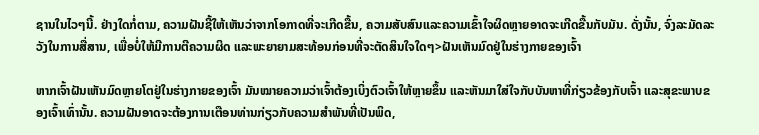ຊານໃນໄວໆນີ້. ຢ່າງໃດກໍ່ຕາມ, ຄວາມຝັນຊີ້ໃຫ້ເຫັນວ່າຈາກໂອກາດທີ່ຈະເກີດຂື້ນ, ຄວາມສັບສົນແລະຄວາມເຂົ້າໃຈຜິດຫຼາຍອາດຈະເກີດຂື້ນກັບມັນ. ດັ່ງນັ້ນ, ຈົ່ງລະມັດລະວັງໃນການສື່ສານ, ເພື່ອບໍ່ໃຫ້ມີການຕີຄວາມຜິດ ແລະພະຍາຍາມສະທ້ອນກ່ອນທີ່ຈະຕັດສິນໃຈໃດໆ>ຝັນເຫັນມົດຢູ່ໃນຮ່າງກາຍຂອງເຈົ້າ

ຫາກເຈົ້າຝັນເຫັນມົດຫຼາຍໂຕຢູ່ໃນຮ່າງກາຍຂອງເຈົ້າ ມັນໝາຍຄວາມວ່າເຈົ້າຕ້ອງເບິ່ງຕົວເຈົ້າໃຫ້ຫຼາຍຂຶ້ນ ແລະຫັນມາໃສ່ໃຈກັບບັນຫາທີ່ກ່ຽວຂ້ອງກັບເຈົ້າ ແລະສຸຂະພາບຂອງເຈົ້າເທົ່ານັ້ນ. ຄວາມຝັນອາດຈະຕ້ອງການເຕືອນທ່ານກ່ຽວກັບຄວາມສໍາພັນທີ່ເປັນພິດ,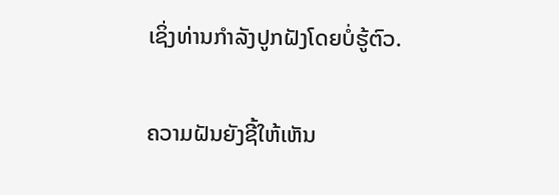ເຊິ່ງທ່ານກໍາລັງປູກຝັງໂດຍບໍ່ຮູ້ຕົວ.

ຄວາມຝັນຍັງຊີ້ໃຫ້ເຫັນ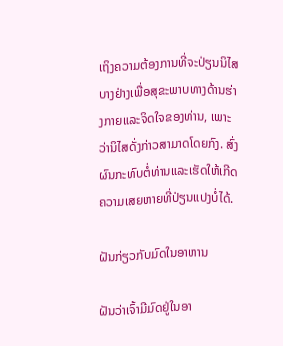ເຖິງຄວາມຕ້ອງການທີ່ຈະປ່ຽນນິໄສບາງຢ່າງເພື່ອສຸຂະພາບທາງດ້ານຮ່າງກາຍແລະຈິດໃຈຂອງທ່ານ, ເພາະວ່ານິໄສດັ່ງກ່າວສາມາດໂດຍກົງ. ສົ່ງຜົນກະທົບຕໍ່ທ່ານແລະເຮັດໃຫ້ເກີດຄວາມເສຍຫາຍທີ່ປ່ຽນແປງບໍ່ໄດ້.

ຝັນກ່ຽວກັບມົດໃນອາຫານ

ຝັນວ່າເຈົ້າມີມົດຢູ່ໃນອາ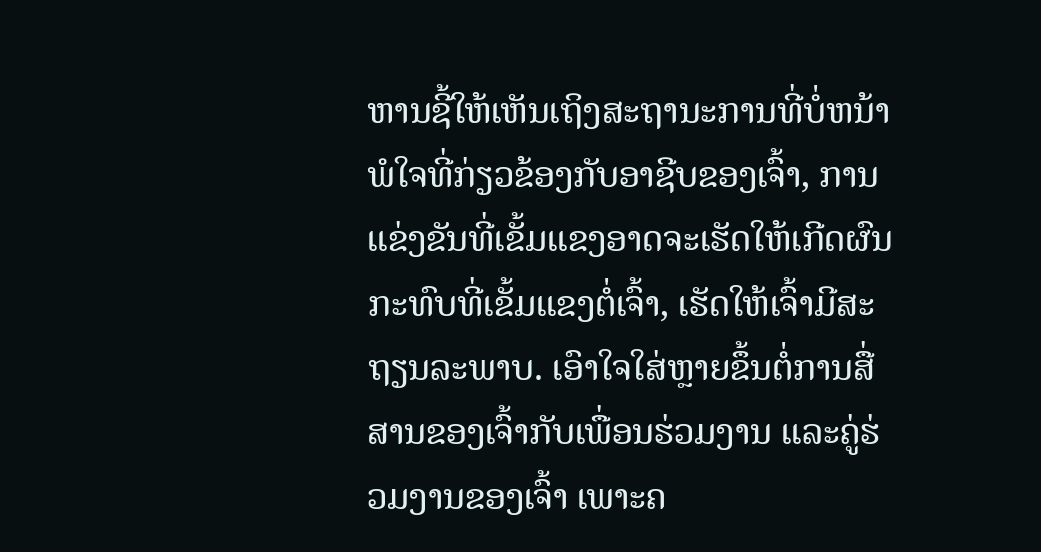ຫານຊີ້ໃຫ້ເຫັນເຖິງສະຖານະການທີ່ບໍ່ຫນ້າພໍໃຈທີ່ກ່ຽວຂ້ອງກັບອາຊີບຂອງເຈົ້າ, ການແຂ່ງຂັນທີ່ເຂັ້ມແຂງອາດຈະເຮັດໃຫ້ເກີດຜົນກະທົບທີ່ເຂັ້ມແຂງຕໍ່ເຈົ້າ, ເຮັດໃຫ້ເຈົ້າມີສະຖຽນລະພາບ. ເອົາໃຈໃສ່ຫຼາຍຂຶ້ນຕໍ່ການສື່ສານຂອງເຈົ້າກັບເພື່ອນຮ່ວມງານ ແລະຄູ່ຮ່ວມງານຂອງເຈົ້າ ເພາະຄ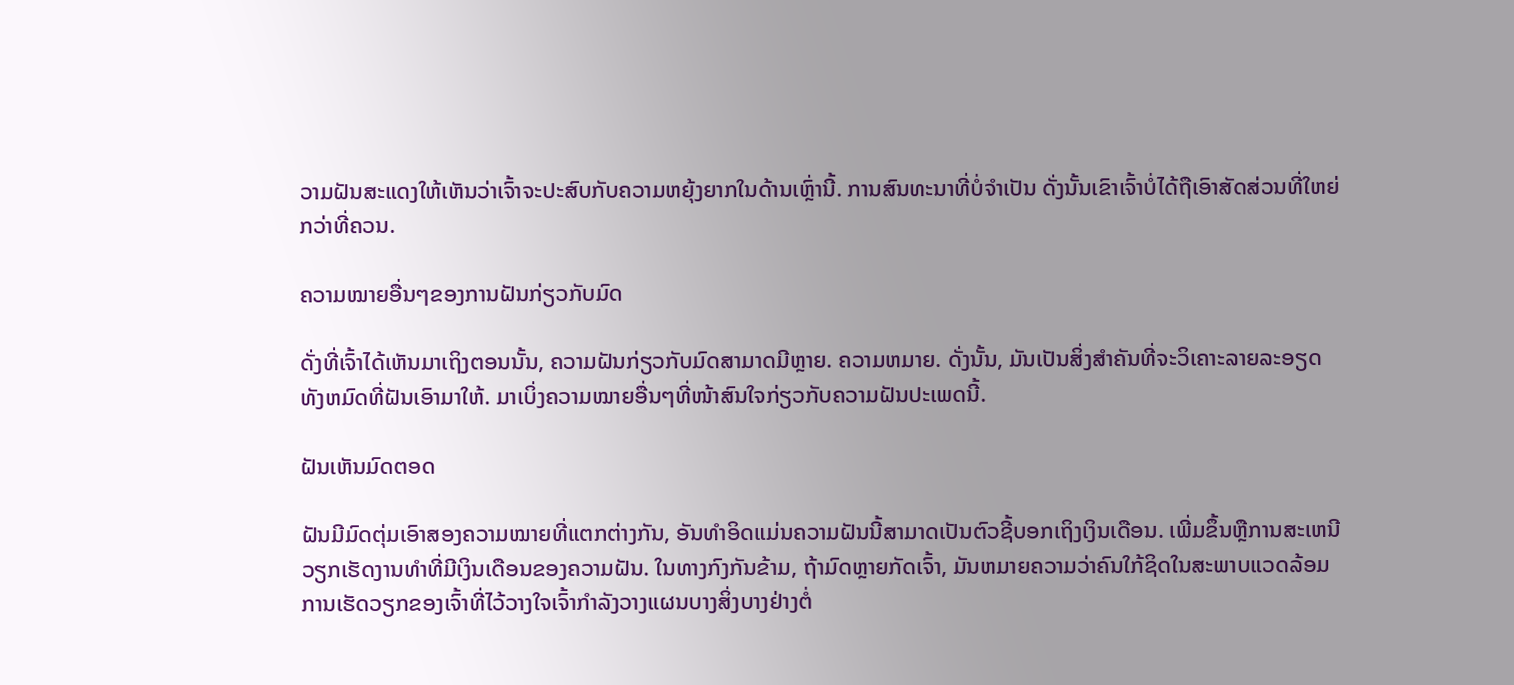ວາມຝັນສະແດງໃຫ້ເຫັນວ່າເຈົ້າຈະປະສົບກັບຄວາມຫຍຸ້ງຍາກໃນດ້ານເຫຼົ່ານີ້. ການສົນທະນາທີ່ບໍ່ຈໍາເປັນ ດັ່ງນັ້ນເຂົາເຈົ້າບໍ່ໄດ້ຖືເອົາສັດສ່ວນທີ່ໃຫຍ່ກວ່າທີ່ຄວນ.

ຄວາມໝາຍອື່ນໆຂອງການຝັນກ່ຽວກັບມົດ

ດັ່ງທີ່ເຈົ້າໄດ້ເຫັນມາເຖິງຕອນນັ້ນ, ຄວາມຝັນກ່ຽວກັບມົດສາມາດມີຫຼາຍ. ຄວາມຫມາຍ. ດັ່ງນັ້ນ, ມັນເປັນສິ່ງສໍາຄັນທີ່ຈະວິເຄາະລາຍລະອຽດທັງຫມົດທີ່ຝັນເອົາມາໃຫ້. ມາເບິ່ງຄວາມໝາຍອື່ນໆທີ່ໜ້າສົນໃຈກ່ຽວກັບຄວາມຝັນປະເພດນີ້.

ຝັນເຫັນມົດຕອດ

ຝັນມີມົດຕຸ່ມເອົາສອງຄວາມໝາຍທີ່ແຕກຕ່າງກັນ, ອັນທຳອິດແມ່ນຄວາມຝັນນີ້ສາມາດເປັນຕົວຊີ້ບອກເຖິງເງິນເດືອນ. ເພີ່ມຂຶ້ນຫຼືການສະເຫນີວຽກເຮັດງານທໍາທີ່ມີເງິນເດືອນຂອງຄວາມຝັນ. ໃນທາງກົງກັນຂ້າມ, ຖ້າມົດຫຼາຍກັດເຈົ້າ, ມັນຫມາຍຄວາມວ່າຄົນໃກ້ຊິດໃນສະພາບແວດລ້ອມການເຮັດວຽກຂອງເຈົ້າທີ່ໄວ້ວາງໃຈເຈົ້າກໍາລັງວາງແຜນບາງສິ່ງບາງຢ່າງຕໍ່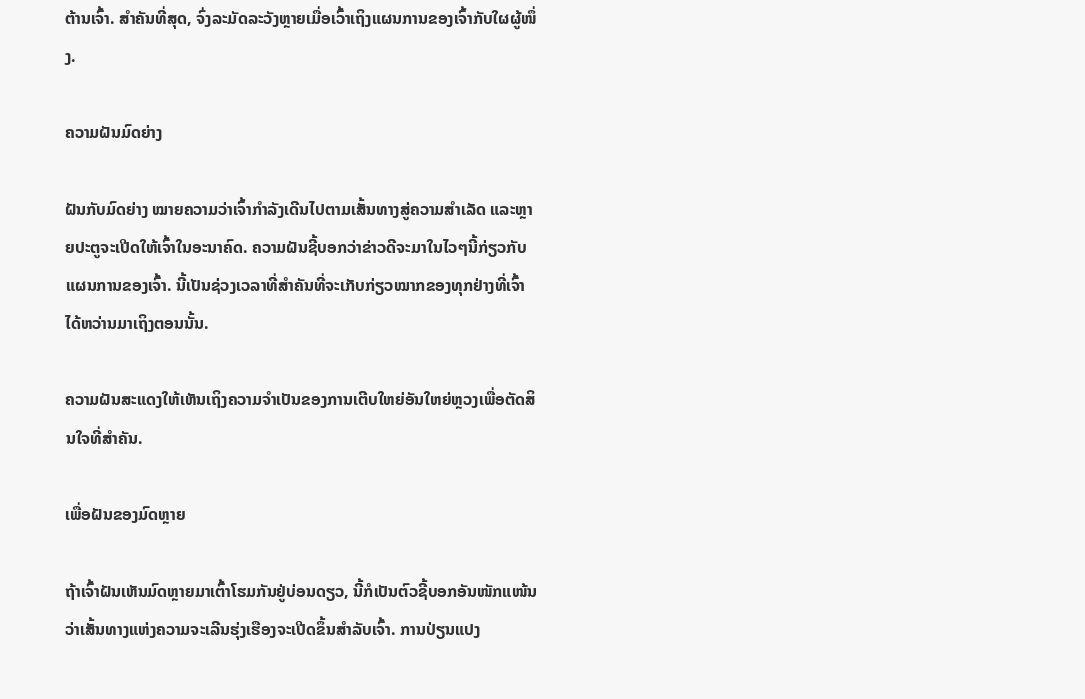ຕ້ານເຈົ້າ. ສຳຄັນທີ່ສຸດ, ຈົ່ງລະມັດລະວັງຫຼາຍເມື່ອເວົ້າເຖິງແຜນການຂອງເຈົ້າກັບໃຜຜູ້ໜຶ່ງ.

ຄວາມຝັນມົດຍ່າງ

ຝັນກັບມົດຍ່າງ ໝາຍຄວາມວ່າເຈົ້າກຳລັງເດີນໄປຕາມເສັ້ນທາງສູ່ຄວາມສຳເລັດ ແລະຫຼາຍປະຕູຈະເປີດໃຫ້ເຈົ້າໃນອະນາຄົດ. ຄວາມຝັນຊີ້ບອກວ່າຂ່າວດີຈະມາໃນໄວໆນີ້ກ່ຽວກັບແຜນການຂອງເຈົ້າ. ນີ້ເປັນຊ່ວງເວລາທີ່ສຳຄັນທີ່ຈະເກັບກ່ຽວໝາກຂອງທຸກຢ່າງທີ່ເຈົ້າໄດ້ຫວ່ານມາເຖິງຕອນນັ້ນ.

ຄວາມຝັນສະແດງໃຫ້ເຫັນເຖິງຄວາມຈຳເປັນຂອງການເຕີບໃຫຍ່ອັນໃຫຍ່ຫຼວງເພື່ອຕັດສິນໃຈທີ່ສຳຄັນ.

ເພື່ອຝັນຂອງມົດຫຼາຍ

ຖ້າເຈົ້າຝັນເຫັນມົດຫຼາຍມາເຕົ້າໂຮມກັນຢູ່ບ່ອນດຽວ, ນີ້ກໍເປັນຕົວຊີ້ບອກອັນໜັກແໜ້ນວ່າເສັ້ນທາງແຫ່ງຄວາມຈະເລີນຮຸ່ງເຮືອງຈະເປີດຂຶ້ນສຳລັບເຈົ້າ. ການປ່ຽນແປງ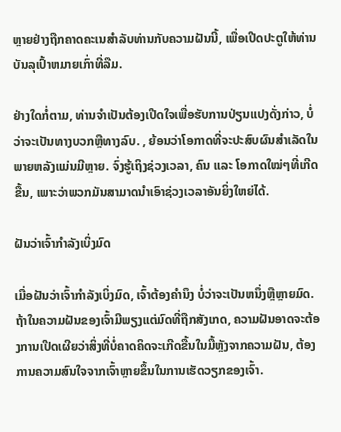ຫຼາຍຢ່າງຖືກຄາດຄະເນສໍາລັບທ່ານກັບຄວາມຝັນນີ້, ເພື່ອເປີດປະຕູໃຫ້ທ່ານບັນລຸເປົ້າຫມາຍເກົ່າທີ່ລືມ.

ຢ່າງໃດກໍ່ຕາມ, ທ່ານຈໍາເປັນຕ້ອງເປີດໃຈເພື່ອຮັບການປ່ຽນແປງດັ່ງກ່າວ, ບໍ່ວ່າຈະເປັນທາງບວກຫຼືທາງລົບ. , ຍ້ອນວ່າໂອກາດທີ່ຈະປະສົບຜົນສໍາເລັດໃນພາຍຫລັງແມ່ນມີຫຼາຍ. ຈົ່ງຮູ້ເຖິງຊ່ວງເວລາ, ຄົນ ແລະ ໂອກາດໃໝ່ໆທີ່ເກີດຂື້ນ, ເພາະວ່າພວກມັນສາມາດນຳເອົາຊ່ວງເວລາອັນຍິ່ງໃຫຍ່ໄດ້.

ຝັນວ່າເຈົ້າກຳລັງເບິ່ງມົດ

ເມື່ອຝັນວ່າເຈົ້າກຳລັງເບິ່ງມົດ, ເຈົ້າຕ້ອງຄຳນຶງ ບໍ່ວ່າຈະເປັນຫນຶ່ງຫຼືຫຼາຍມົດ. ຖ້າໃນຄວາມຝັນຂອງເຈົ້າມີພຽງແຕ່ມົດທີ່ຖືກສັງເກດ, ຄວາມຝັນອາດຈະຕ້ອງການເປີດເຜີຍວ່າສິ່ງທີ່ບໍ່ຄາດຄິດຈະເກີດຂື້ນໃນມື້ຫຼັງຈາກຄວາມຝັນ, ຕ້ອງການຄວາມສົນໃຈຈາກເຈົ້າຫຼາຍຂຶ້ນໃນການເຮັດວຽກຂອງເຈົ້າ.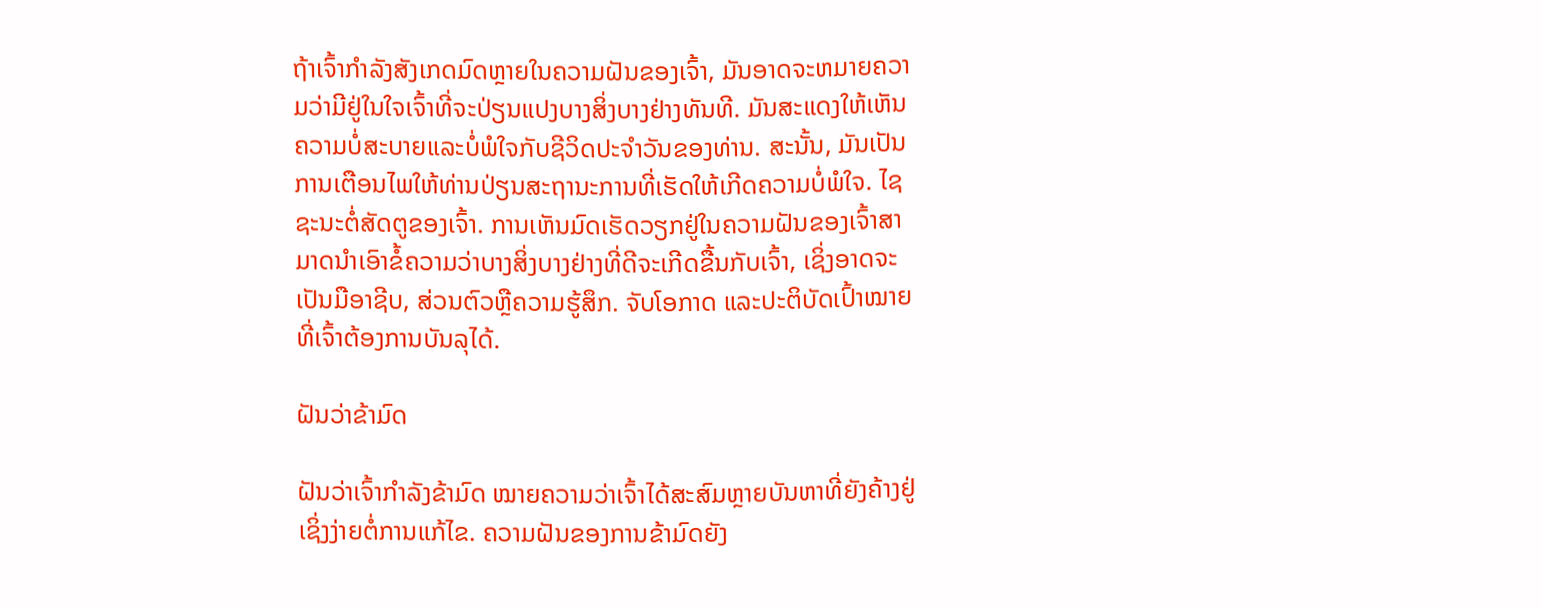ຖ້າເຈົ້າກໍາລັງສັງເກດມົດຫຼາຍໃນຄວາມຝັນຂອງເຈົ້າ, ມັນອາດຈະຫມາຍຄວາມວ່າມີຢູ່ໃນໃຈເຈົ້າທີ່ຈະປ່ຽນແປງບາງສິ່ງບາງຢ່າງທັນທີ. ມັນສະແດງໃຫ້ເຫັນຄວາມບໍ່ສະບາຍແລະບໍ່ພໍໃຈກັບຊີວິດປະຈໍາວັນຂອງທ່ານ. ສະນັ້ນ, ມັນເປັນການເຕືອນໄພໃຫ້ທ່ານປ່ຽນສະຖານະການທີ່ເຮັດໃຫ້ເກີດຄວາມບໍ່ພໍໃຈ. ໄຊຊະນະຕໍ່ສັດຕູຂອງເຈົ້າ. ການເຫັນມົດເຮັດວຽກຢູ່ໃນຄວາມຝັນຂອງເຈົ້າສາມາດນໍາເອົາຂໍ້ຄວາມວ່າບາງສິ່ງບາງຢ່າງທີ່ດີຈະເກີດຂື້ນກັບເຈົ້າ, ເຊິ່ງອາດຈະເປັນມືອາຊີບ, ສ່ວນຕົວຫຼືຄວາມຮູ້ສຶກ. ຈັບໂອກາດ ແລະປະຕິບັດເປົ້າໝາຍທີ່ເຈົ້າຕ້ອງການບັນລຸໄດ້.

ຝັນວ່າຂ້າມົດ

ຝັນວ່າເຈົ້າກຳລັງຂ້າມົດ ໝາຍຄວາມວ່າເຈົ້າໄດ້ສະສົມຫຼາຍບັນຫາທີ່ຍັງຄ້າງຢູ່ ເຊິ່ງງ່າຍຕໍ່ການແກ້ໄຂ. ຄວາມຝັນຂອງການຂ້າມົດຍັງ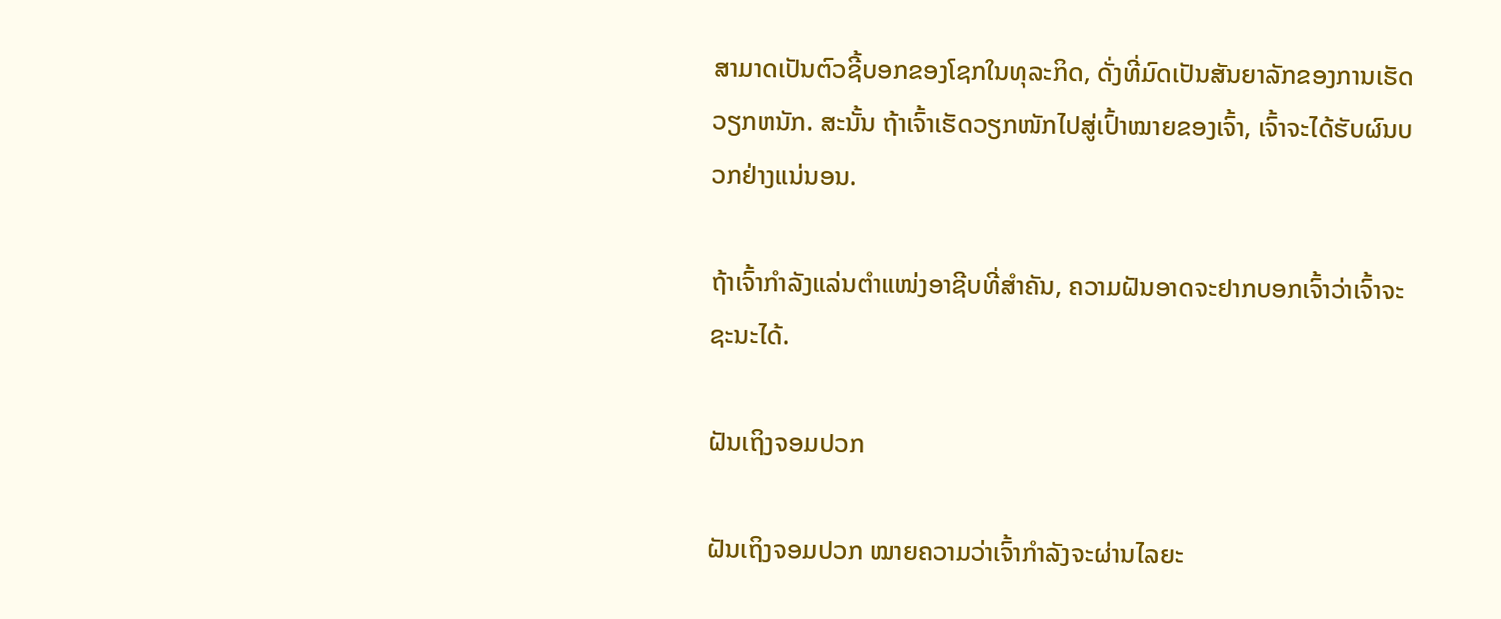ສາມາດເປັນຕົວຊີ້ບອກຂອງໂຊກໃນທຸລະກິດ, ດັ່ງທີ່ມົດເປັນສັນຍາລັກຂອງການເຮັດວຽກຫນັກ. ສະນັ້ນ ຖ້າເຈົ້າເຮັດວຽກໜັກໄປສູ່ເປົ້າໝາຍຂອງເຈົ້າ, ເຈົ້າຈະໄດ້ຮັບຜົນບວກຢ່າງແນ່ນອນ.

ຖ້າເຈົ້າກຳລັງແລ່ນຕຳແໜ່ງອາຊີບທີ່ສຳຄັນ, ຄວາມຝັນອາດຈະຢາກບອກເຈົ້າວ່າເຈົ້າຈະຊະນະໄດ້.

ຝັນເຖິງຈອມປວກ

ຝັນເຖິງຈອມປວກ ໝາຍຄວາມວ່າເຈົ້າກຳລັງຈະຜ່ານໄລຍະ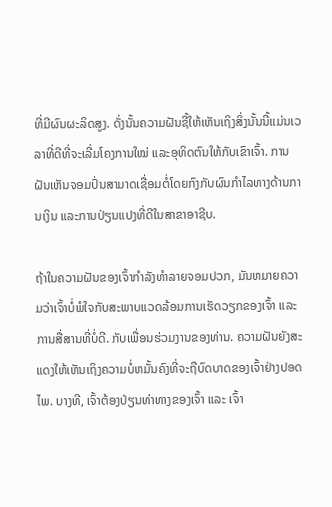ທີ່ມີຜົນຜະລິດສູງ. ດັ່ງນັ້ນຄວາມຝັນຊີ້ໃຫ້ເຫັນເຖິງສິ່ງນັ້ນນີ້ແມ່ນເວລາທີ່ດີທີ່ຈະເລີ່ມໂຄງການໃໝ່ ແລະອຸທິດຕົນໃຫ້ກັບເຂົາເຈົ້າ. ການຝັນເຫັນຈອມປົ່ນສາມາດເຊື່ອມຕໍ່ໂດຍກົງກັບຜົນກໍາໄລທາງດ້ານການເງິນ ແລະການປ່ຽນແປງທີ່ດີໃນສາຂາອາຊີບ.

ຖ້າໃນຄວາມຝັນຂອງເຈົ້າກໍາລັງທໍາລາຍຈອມປວກ, ມັນຫມາຍຄວາມວ່າເຈົ້າບໍ່ພໍໃຈກັບສະພາບແວດລ້ອມການເຮັດວຽກຂອງເຈົ້າ ແລະການສື່ສານທີ່ບໍ່ດີ. ກັບເພື່ອນຮ່ວມງານຂອງທ່ານ. ຄວາມຝັນຍັງສະແດງໃຫ້ເຫັນເຖິງຄວາມບໍ່ຫມັ້ນຄົງທີ່ຈະຖືບົດບາດຂອງເຈົ້າຢ່າງປອດໄພ. ບາງທີ, ເຈົ້າຕ້ອງປ່ຽນທ່າທາງຂອງເຈົ້າ ແລະ ເຈົ້າ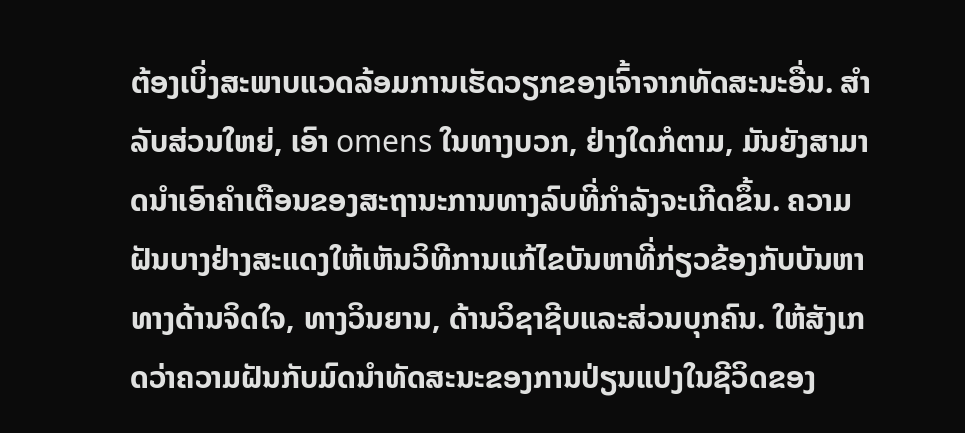ຕ້ອງເບິ່ງສະພາບແວດລ້ອມການເຮັດວຽກຂອງເຈົ້າຈາກທັດສະນະອື່ນ. ສໍາລັບສ່ວນໃຫຍ່, ເອົາ omens ໃນທາງບວກ, ຢ່າງໃດກໍຕາມ, ມັນຍັງສາມາດນໍາເອົາຄໍາເຕືອນຂອງສະຖານະການທາງລົບທີ່ກໍາລັງຈະເກີດຂຶ້ນ. ຄວາມຝັນບາງຢ່າງສະແດງໃຫ້ເຫັນວິທີການແກ້ໄຂບັນຫາທີ່ກ່ຽວຂ້ອງກັບບັນຫາທາງດ້ານຈິດໃຈ, ທາງວິນຍານ, ດ້ານວິຊາຊີບແລະສ່ວນບຸກຄົນ. ໃຫ້ສັງເກດວ່າຄວາມຝັນກັບມົດນໍາທັດສະນະຂອງການປ່ຽນແປງໃນຊີວິດຂອງ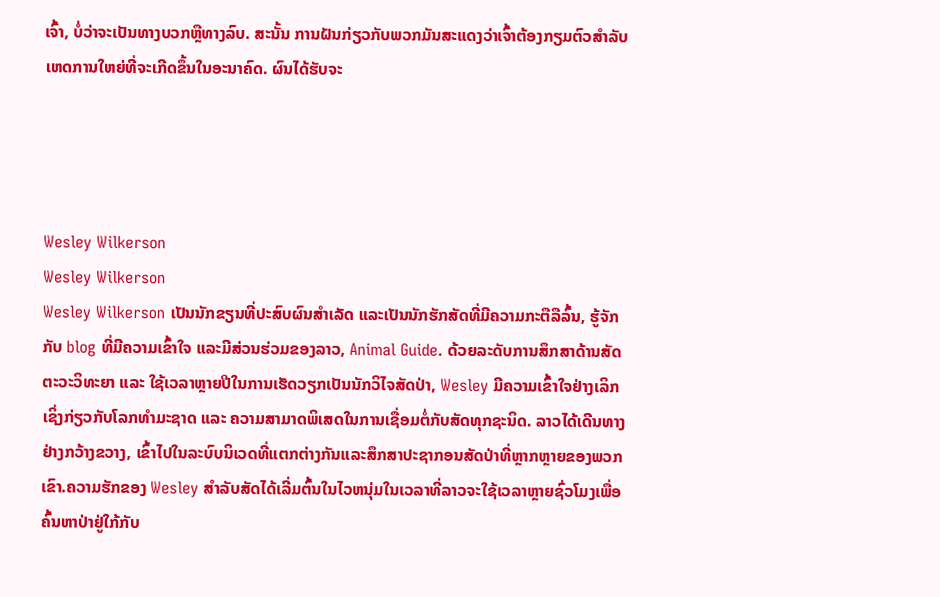ເຈົ້າ, ບໍ່ວ່າຈະເປັນທາງບວກຫຼືທາງລົບ. ສະນັ້ນ ການຝັນກ່ຽວກັບພວກມັນສະແດງວ່າເຈົ້າຕ້ອງກຽມຕົວສຳລັບເຫດການໃຫຍ່ທີ່ຈະເກີດຂຶ້ນໃນອະນາຄົດ. ຜົນໄດ້ຮັບຈະ




Wesley Wilkerson
Wesley Wilkerson
Wesley Wilkerson ເປັນນັກຂຽນທີ່ປະສົບຜົນສຳເລັດ ແລະເປັນນັກຮັກສັດທີ່ມີຄວາມກະຕືລືລົ້ນ, ຮູ້ຈັກກັບ blog ທີ່ມີຄວາມເຂົ້າໃຈ ແລະມີສ່ວນຮ່ວມຂອງລາວ, Animal Guide. ດ້ວຍລະດັບການສຶກສາດ້ານສັດຕະວະວິທະຍາ ແລະ ໃຊ້ເວລາຫຼາຍປີໃນການເຮັດວຽກເປັນນັກວິໄຈສັດປ່າ, Wesley ມີຄວາມເຂົ້າໃຈຢ່າງເລິກເຊິ່ງກ່ຽວກັບໂລກທຳມະຊາດ ແລະ ຄວາມສາມາດພິເສດໃນການເຊື່ອມຕໍ່ກັບສັດທຸກຊະນິດ. ລາວໄດ້ເດີນທາງຢ່າງກວ້າງຂວາງ, ເຂົ້າໄປໃນລະບົບນິເວດທີ່ແຕກຕ່າງກັນແລະສຶກສາປະຊາກອນສັດປ່າທີ່ຫຼາກຫຼາຍຂອງພວກເຂົາ.ຄວາມຮັກຂອງ Wesley ສໍາລັບສັດໄດ້ເລີ່ມຕົ້ນໃນໄວຫນຸ່ມໃນເວລາທີ່ລາວຈະໃຊ້ເວລາຫຼາຍຊົ່ວໂມງເພື່ອຄົ້ນຫາປ່າຢູ່ໃກ້ກັບ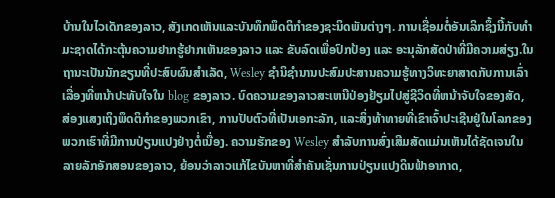ບ້ານໃນໄວເດັກຂອງລາວ, ສັງເກດເຫັນແລະບັນທຶກພຶດຕິກໍາຂອງຊະນິດພັນຕ່າງໆ. ການເຊື່ອມຕໍ່ອັນເລິກຊຶ້ງນີ້ກັບທຳມະຊາດໄດ້ກະຕຸ້ນຄວາມຢາກຮູ້ຢາກເຫັນຂອງລາວ ແລະ ຂັບລົດເພື່ອປົກປ້ອງ ແລະ ອະນຸລັກສັດປ່າທີ່ມີຄວາມສ່ຽງ.ໃນຖານະເປັນນັກຂຽນທີ່ປະສົບຜົນສໍາເລັດ, Wesley ຊໍານິຊໍານານປະສົມປະສານຄວາມຮູ້ທາງວິທະຍາສາດກັບການເລົ່າເລື່ອງທີ່ຫນ້າປະທັບໃຈໃນ blog ຂອງລາວ. ບົດຄວາມຂອງລາວສະເຫນີປ່ອງຢ້ຽມໄປສູ່ຊີວິດທີ່ຫນ້າຈັບໃຈຂອງສັດ, ສ່ອງແສງເຖິງພຶດຕິກໍາຂອງພວກເຂົາ, ການປັບຕົວທີ່ເປັນເອກະລັກ, ແລະສິ່ງທ້າທາຍທີ່ເຂົາເຈົ້າປະເຊີນຢູ່ໃນໂລກຂອງພວກເຮົາທີ່ມີການປ່ຽນແປງຢ່າງຕໍ່ເນື່ອງ. ຄວາມຮັກຂອງ Wesley ສໍາລັບການສົ່ງເສີມສັດແມ່ນເຫັນໄດ້ຊັດເຈນໃນລາຍລັກອັກສອນຂອງລາວ, ຍ້ອນວ່າລາວແກ້ໄຂບັນຫາທີ່ສໍາຄັນເຊັ່ນການປ່ຽນແປງດິນຟ້າອາກາດ,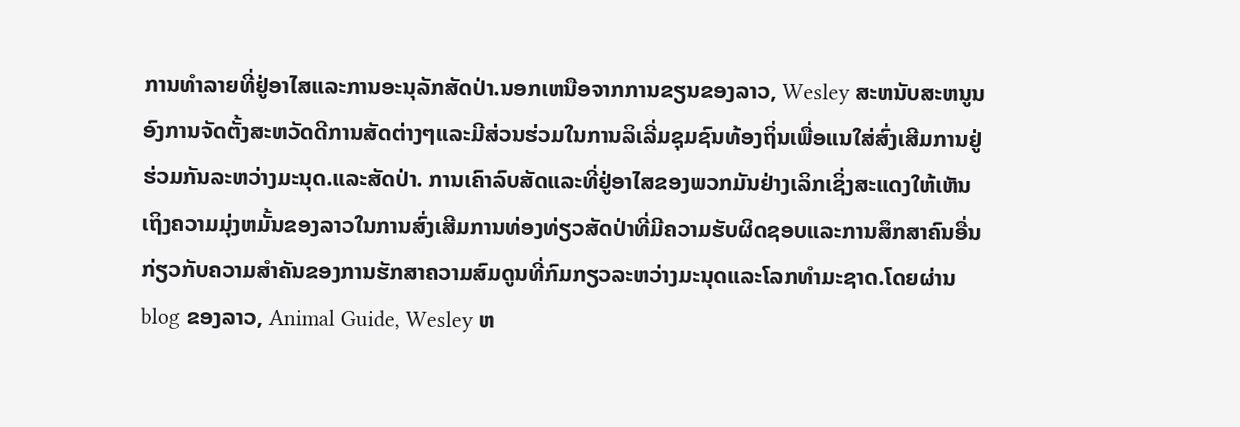ການທໍາລາຍທີ່ຢູ່ອາໄສແລະການອະນຸລັກສັດປ່າ.ນອກເຫນືອຈາກການຂຽນຂອງລາວ, Wesley ສະຫນັບສະຫນູນອົງການຈັດຕັ້ງສະຫວັດດີການສັດຕ່າງໆແລະມີສ່ວນຮ່ວມໃນການລິເລີ່ມຊຸມຊົນທ້ອງຖິ່ນເພື່ອແນໃສ່ສົ່ງເສີມການຢູ່ຮ່ວມກັນລະຫວ່າງມະນຸດ.ແລະສັດປ່າ. ການເຄົາລົບສັດແລະທີ່ຢູ່ອາໄສຂອງພວກມັນຢ່າງເລິກເຊິ່ງສະແດງໃຫ້ເຫັນເຖິງຄວາມມຸ່ງຫມັ້ນຂອງລາວໃນການສົ່ງເສີມການທ່ອງທ່ຽວສັດປ່າທີ່ມີຄວາມຮັບຜິດຊອບແລະການສຶກສາຄົນອື່ນກ່ຽວກັບຄວາມສໍາຄັນຂອງການຮັກສາຄວາມສົມດູນທີ່ກົມກຽວລະຫວ່າງມະນຸດແລະໂລກທໍາມະຊາດ.ໂດຍຜ່ານ blog ຂອງລາວ, Animal Guide, Wesley ຫ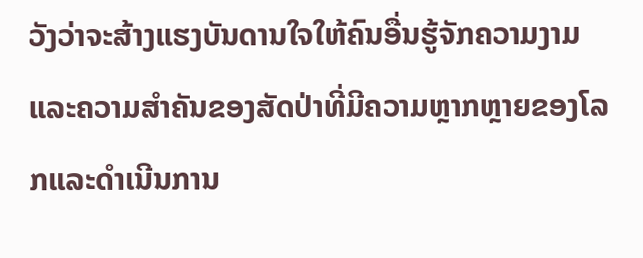ວັງວ່າຈະສ້າງແຮງບັນດານໃຈໃຫ້ຄົນອື່ນຮູ້ຈັກຄວາມງາມແລະຄວາມສໍາຄັນຂອງສັດປ່າທີ່ມີຄວາມຫຼາກຫຼາຍຂອງໂລກແລະດໍາເນີນການ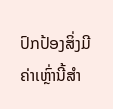ປົກປ້ອງສິ່ງມີຄ່າເຫຼົ່ານີ້ສໍາ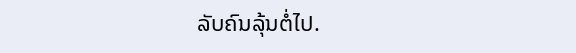ລັບຄົນລຸ້ນຕໍ່ໄປ.